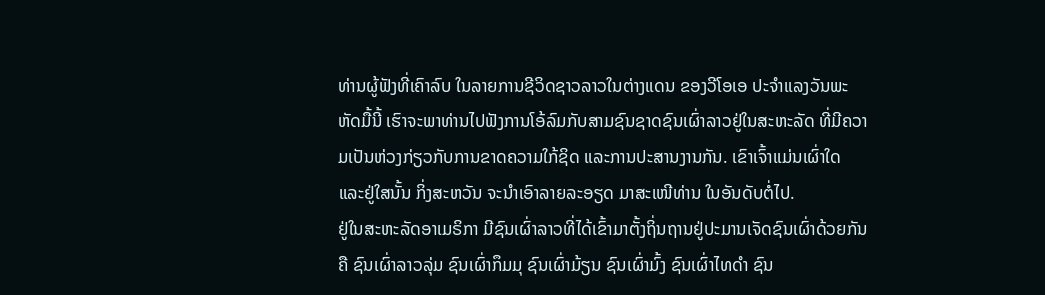ທ່ານຜູ້ຟັງທີ່ເຄົາລົບ ໃນລາຍການຊີວິດຊາວລາວໃນຕ່າງແດນ ຂອງວີໂອເອ ປະຈຳແລງວັນພະຫັດມື້ນີ້ ເຮົາຈະພາທ່ານໄປຟັງການໂອ້ລົມກັບສາມຊົນຊາດຊົນເຜົ່າລາວຢູ່ໃນສະຫະລັດ ທີ່ມີຄວາມເປັນຫ່ວງກ່ຽວກັບການຂາດຄວາມໃກ້ຊິດ ແລະການປະສານງານກັນ. ເຂົາເຈົ້າແມ່ນເຜົ່າໃດ ແລະຢູ່ໃສນັ້ນ ກິ່ງສະຫວັນ ຈະນຳເອົາລາຍລະອຽດ ມາສະເໜີທ່ານ ໃນອັນດັບຕໍ່ໄປ.
ຢູ່ໃນສະຫະລັດອາເມຣິກາ ມີຊົນເຜົ່າລາວທີ່ໄດ້ເຂົ້າມາຕັ້ງຖິ່ນຖານຢູ່ປະມານເຈັດຊົນເຜົ່າດ້ວຍກັນຄື ຊົນເຜົ່າລາວລຸ່ມ ຊົນເຜົ່າກຶມມຸ ຊົນເຜົ່າມ້ຽນ ຊົນເຜົ່າມົ້ງ ຊົນເຜົ່າໄທດຳ ຊົນ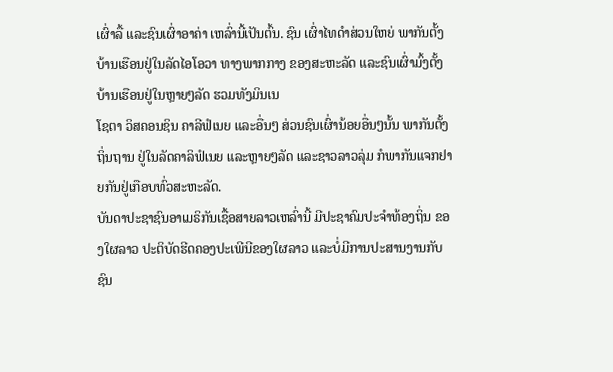ເຜົ່າລື້ ແລະຊົນເຜົ່າອາຄ່າ ເຫລົ່ານີ້ເປັນຕົ້ນ. ຊົນ ເຜົ່າໄທດຳສ່ວນໃຫຍ່ ພາກັນຕັ້ງບ້ານເຮືອນຢູ່ໃນລັດໄອໂອວາ ທາງພາກກາງ ຂອງສະຫະລັດ ແລະຊົນເຜົ່າມົ້ງຕັ້ງບ້ານເຮືອນຢູ່ໃນຫຼາຍໆລັດ ຮວມທັງມິນເນ
ໂຊຕາ ວິສຄອນຊິນ ຄາລີຟໍເນຍ ແລະອື່ນໆ ສ່ວນຊົນເຜົ່ານ້ອຍອື່ນໆນັ້ນ ພາກັນຕັ້ງຖິ່ນຖານ ຢູ່ໃນລັດຄາລິຟໍເນຍ ແລະຫຼາຍໆລັດ ແລະຊາວລາວລຸ່ມ ກໍພາກັນແຈກຢາຍກັນຢູ່ເກືອບທົ່ວສະຫະລັດ.
ບັນດາປະຊາຊົນອາເມຣິກັນເຊື້ອສາຍລາວເຫລົ່ານີ້ ມີປະຊາຄົມປະຈຳທ້ອງຖິ່ນ ຂອງໃຜລາວ ປະຕິບັດຮີດຄອງປະເພີນີຂອງໃຜລາວ ແລະບໍ່ມີການປະສານງານກັບຊົນ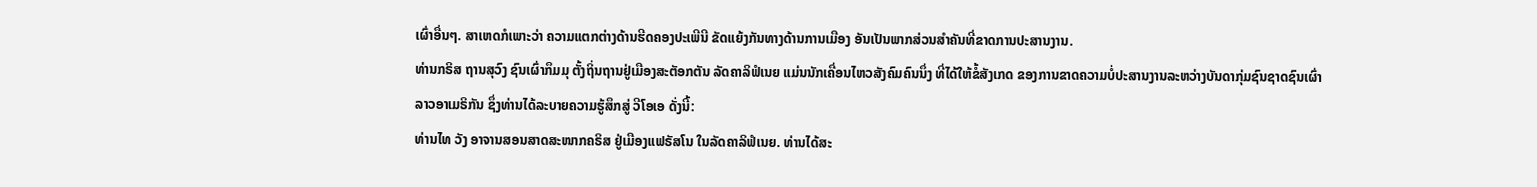ເຜົ່າອື່ນໆ. ສາເຫດກໍເພາະວ່າ ຄວາມແຕກຕ່າງດ້ານຮີດຄອງປະເພີນີ ຂັດແຍ້ງກັນທາງດ້ານການເມືອງ ອັນເປັນພາກສ່ວນສຳຄັນທີ່ຂາດການປະສານງານ.
ທ່ານກຣິສ ຖານສຸວົງ ຊົນເຜົ່າກຶມມຸ ຕັ້ງຖິ່ນຖານຢູ່ເມືອງສະຕັອກຕັນ ລັດຄາລິຟໍເນຍ ແມ່ນນັກເຄື່ອນໄຫວສັງຄົມຄົນນຶ່ງ ທີ່ໄດ້ໃຫ້ຂໍ້ສັງເກດ ຂອງການຂາດຄວາມບໍ່ປະສານງານລະຫວ່າງບັນດາກຸ່ມຊົນຊາດຊົນເຜົ່າລາວອາເມຣິກັນ ຊຶ່ງທ່ານໄດ້ລະບາຍຄວາມຮູ້ສຶກສູ່ ວີໂອເອ ດັ່ງນີ້:
ທ່ານໄທ ວັງ ອາຈານສອນສາດສະໜາກຄຣິສ ຢູ່ເມືອງແຟຣັສໂນ ໃນລັດຄາລິຟໍເນຍ. ທ່ານໄດ້ສະ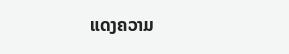ແດງຄວາມ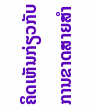ຄິດເຫັນກ່ຽວກັບການຂາດສາຍສຳ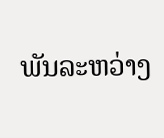ພັນລະຫວ່າງ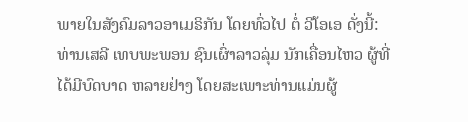ພາຍໃນສັງຄົມລາວອາເມຣິກັນ ໂດຍທົ່ວໄປ ຕໍ່ ວີໂອເອ ດັ່ງນີ້:
ທ່ານເສລີ ເທບພະພອນ ຊົນເຜົ່າລາວລຸ່ມ ນັກເຄື່ອນໄຫວ ຜູ້ທີ່ໄດ້ມີບົດບາດ ຫລາຍຢ່າງ ໂດຍສະເພາະທ່ານແມ່ນຜູ້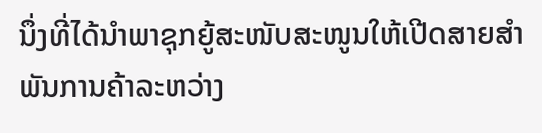ນຶ່ງທີ່ໄດ້ນຳພາຊຸກຍູ້ສະໜັບສະໜູນໃຫ້ເປີດສາຍສຳພັນການຄ້າລະຫວ່າງ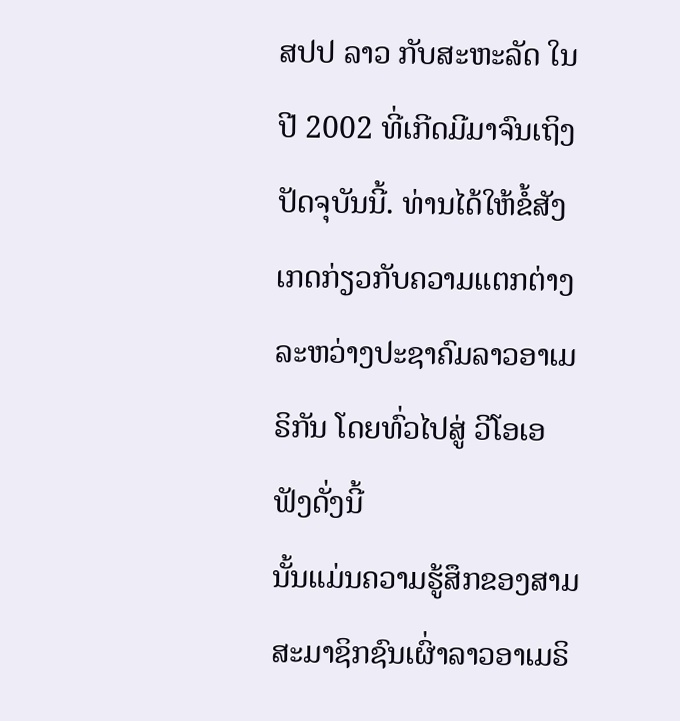ສປປ ລາວ ກັບສະຫະລັດ ໃນປີ 2002 ທີ່ເກີດມີມາຈົນເຖິງປັດຈຸບັນນີ້. ທ່ານໄດ້ໃຫ້ຂໍ້ສັງເກດກ່ຽວກັບຄວາມແຕກຕ່າງລະຫວ່າງປະຊາຄົມລາວອາເມຣິກັນ ໂດຍທົ່ວໄປສູ່ ວີໂອເອ ຟັງດັ່ງນີ້
ນັ້ນແມ່ນຄວາມຮູ້ສຶກຂອງສາມສະມາຊິກຊົນເຜົ່າລາວອາເມຣິ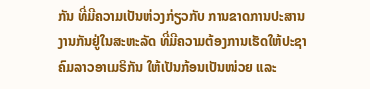ກັນ ທີ່ມີຄວາມເປັນຫ່ວງກ່ຽວກັບ ການຂາດການປະສານງານກັນຢູ່ໃນສະຫະລັດ ທີ່ມີຄວາມຕ້ອງການເຮັດໃຫ້ປະຊາຄົມລາວອາເມຣິກັນ ໃຫ້ເປັນກ້ອນເປັນໜ່ວຍ ແລະ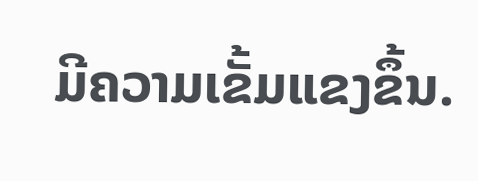ມີຄວາມເຂັ້ມແຂງຂຶ້ນ.